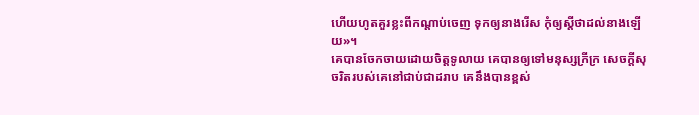ហើយហូតគួរខ្លះពីកណ្ដាប់ចេញ ទុកឲ្យនាងរើស កុំឲ្យស្តីថាដល់នាងឡើយ»។
គេបានចែកចាយដោយចិត្តទូលាយ គេបានឲ្យទៅមនុស្សក្រីក្រ សេចក្ដីសុចរិតរបស់គេនៅជាប់ជាដរាប គេនឹងបានខ្ពស់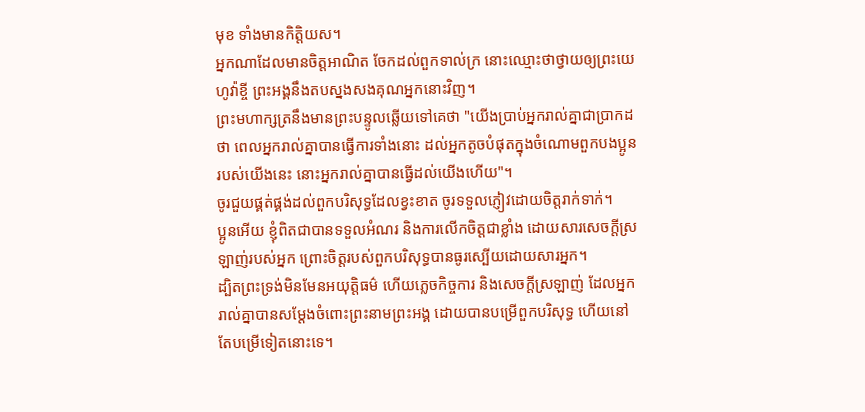មុខ ទាំងមានកិត្តិយស។
អ្នកណាដែលមានចិត្តអាណិត ចែកដល់ពួកទាល់ក្រ នោះឈ្មោះថាថ្វាយឲ្យព្រះយេហូវ៉ាខ្ចី ព្រះអង្គនឹងតបស្នងសងគុណអ្នកនោះវិញ។
ព្រះមហាក្សត្រនឹងមានព្រះបន្ទូលឆ្លើយទៅគេថា "យើងប្រាប់អ្នករាល់គ្នាជាប្រាកដថា ពេលអ្នករាល់គ្នាបានធ្វើការទាំងនោះ ដល់អ្នកតូចបំផុតក្នុងចំណោមពួកបងប្អូនរបស់យើងនេះ នោះអ្នករាល់គ្នាបានធ្វើដល់យើងហើយ"។
ចូរជួយផ្គត់ផ្គង់ដល់ពួកបរិសុទ្ធដែលខ្វះខាត ចូរទទួលភ្ញៀវដោយចិត្តរាក់ទាក់។
ប្អូនអើយ ខ្ញុំពិតជាបានទទួលអំណរ និងការលើកចិត្តជាខ្លាំង ដោយសារសេចក្ដីស្រឡាញ់របស់អ្នក ព្រោះចិត្តរបស់ពួកបរិសុទ្ធបានធូរស្បើយដោយសារអ្នក។
ដ្បិតព្រះទ្រង់មិនមែនអយុត្តិធម៌ ហើយភ្លេចកិច្ចការ និងសេចក្តីស្រឡាញ់ ដែលអ្នករាល់គ្នាបានសម្ដែងចំពោះព្រះនាមព្រះអង្គ ដោយបានបម្រើពួកបរិសុទ្ធ ហើយនៅតែបម្រើទៀតនោះទេ។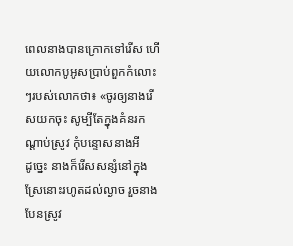ពេលនាងបានក្រោកទៅរើស ហើយលោកបូអូសប្រាប់ពួកកំលោះៗរបស់លោកថា៖ «ចូរឲ្យនាងរើសយកចុះ សូម្បីតែក្នុងគំនរកណ្ដាប់ស្រូវ កុំបន្ទោសនាងអី
ដូច្នេះ នាងក៏រើសសន្សំនៅក្នុងស្រែនោះរហូតដល់ល្ងាច រួចនាងបែនស្រូវ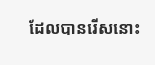ដែលបានរើសនោះ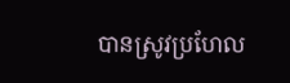បានស្រូវប្រហែល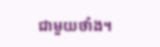ជាមួយថាំង។